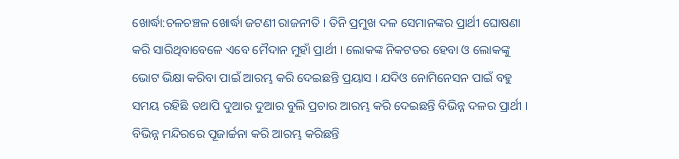ଖୋର୍ଦ୍ଧା:ଚଳଚଞ୍ଚଳ ଖୋର୍ଦ୍ଧା ଜଟଣୀ ରାଜନୀତି । ତିନି ପ୍ରମୁଖ ଦଳ ସେମାନଙ୍କର ପ୍ରାର୍ଥୀ ଘୋଷଣା କରି ସାରିଥିବାବେଳେ ଏବେ ମୈଦାନ ମୁହାଁ ପ୍ରାର୍ଥୀ । ଲୋକଙ୍କ ନିକଟତର ହେବା ଓ ଲୋକଙ୍କୁ ଭୋଟ ଭିକ୍ଷା କରିବା ପାଇଁ ଆରମ୍ଭ କରି ଦେଇଛନ୍ତି ପ୍ରୟାସ । ଯଦିଓ ନୋମିନେସନ ପାଇଁ ବହୁ ସମୟ ରହିଛି ତଥାପି ଦୁଆର ଦୁଆର ବୁଲି ପ୍ରଚାର ଆରମ୍ଭ କରି ଦେଇଛନ୍ତି ବିଭିନ୍ନ ଦଳର ପ୍ରାର୍ଥୀ । ବିଭିନ୍ନ ମନ୍ଦିରରେ ପୂଜାର୍ଚ୍ଚନା କରି ଆରମ୍ଭ କରିଛନ୍ତି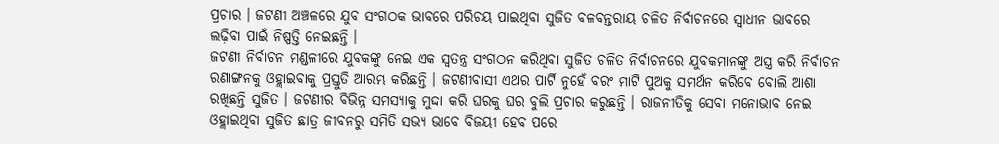ପ୍ରଚାର । ଜଟଣୀ ଅଞ୍ଚଳରେ ଯୁବ ସଂଗଠକ ଭାବରେ ପରିଚୟ ପାଇଥିବା ସୁଜିତ ବଳବନ୍ତରାୟ ଚଳିତ ନିର୍ବାଚନରେ ସ୍ୱାଧୀନ ଭାବରେ ଲଢ଼ିବା ପାଇଁ ନିଷ୍ପତ୍ତି ନେଇଛନ୍ତି ।
ଜଟଣୀ ନିର୍ବାଚନ ମଣ୍ଡଳୀରେ ଯୁବକଙ୍କୁ ନେଇ ଏକ ସ୍ୱତନ୍ତ୍ର ସଂଗଠନ କରିଥିବା ସୁଜିତ ଚଳିତ ନିର୍ବାଚନରେ ଯୁବକମାନଙ୍କୁ ଅସ୍ତ୍ର କରି ନିର୍ବାଚନ ରଣାଙ୍ଗନକୁ ଓହ୍ଲାଇବାକୁ ପ୍ରସ୍ତୁତି ଆରମ୍ଭ କରିଛନ୍ତି । ଜଟଣୀବାସୀ ଏଥର ପାର୍ଟି ନୁହେଁ ବରଂ ମାଟି ପୁଅକୁ ସମର୍ଥନ କରିବେ ବୋଲି ଆଶା ରଖିଛନ୍ତି ସୁଜିତ । ଜଟଣୀର ବିଭିନ୍ନ ସମସ୍ୟାକୁ ମୁଦ୍ଦା କରି ଘରକୁ ଘର ବୁଲି ପ୍ରଚାର କରୁଛନ୍ତି । ରାଜନୀତିକୁ ସେବା ମନୋଭାବ ନେଇ ଓହ୍ଲାଇଥିବା ସୁଜିତ ଛାତ୍ର ଜୀବନରୁ ସମିତି ସଭ୍ୟ ଭାବେ ବିଜୟୀ ହେବ ପରେ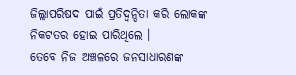ଜିଲ୍ଲାପରିଷଦ ପାଇଁ ପ୍ରତିଦ୍ବନ୍ଦିତା କରି ଲୋକଙ୍କ ନିକଟତର ହୋଇ ପାରିଥିଲେ ।
ତେବେ ନିଜ ଅଞ୍ଚଳରେ ଜନସାଧାରଣଙ୍କ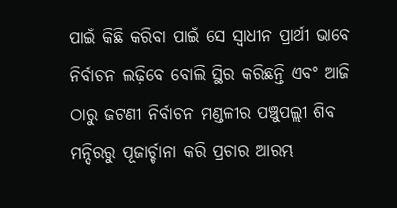ପାଇଁ କିଛି କରିବା ପାଇଁ ସେ ସ୍ୱାଧୀନ ପ୍ରାର୍ଥୀ ଭାବେ ନିର୍ବାଚନ ଲଢ଼ିବେ ବୋଲି ସ୍ଥିର କରିଛନ୍ତି ଏବଂ ଆଜି ଠାରୁ ଜଟଣୀ ନିର୍ବାଚନ ମଣ୍ଡଳୀର ପଞ୍ଚୁପଲ୍ଲୀ ଶିବ ମନ୍ଦିରରୁ ପୂଜାର୍ଚ୍ଚାନା କରି ପ୍ରଚାର ଆରମ୍ଭ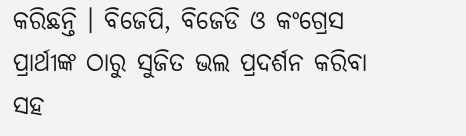କରିଛନ୍ତି । ବିଜେପି, ବିଜେଡି ଓ କଂଗ୍ରେସ ପ୍ରାର୍ଥୀଙ୍କ ଠାରୁ ସୁଜିତ ଭଲ ପ୍ରଦର୍ଶନ କରିବା ସହ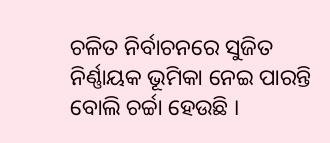ଚଳିତ ନିର୍ବାଚନରେ ସୁଜିତ ନିର୍ଣ୍ଣାୟକ ଭୂମିକା ନେଇ ପାରନ୍ତି ବୋଲି ଚର୍ଚ୍ଚା ହେଉଛି ।